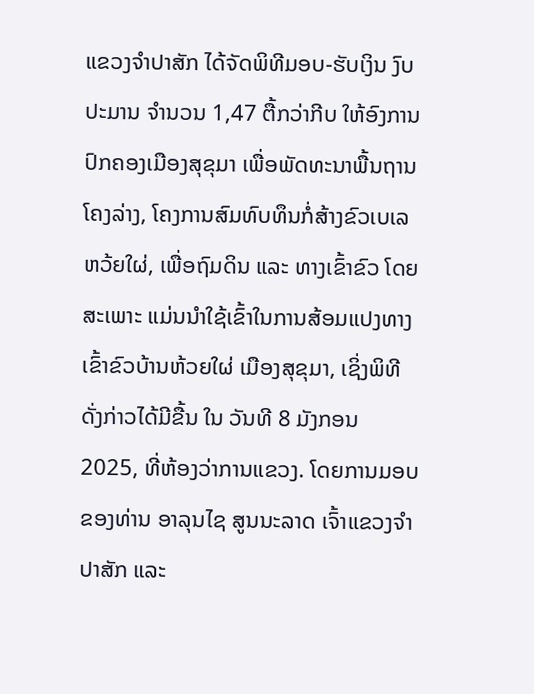ແຂວງຈຳປາສັກ ໄດ້ຈັດພິທີມອບ-ຮັບເງິນ ງົບປະມານ ຈຳນວນ 1,47 ຕື້ກວ່າກີບ ໃຫ້ອົງການປົກຄອງເມືອງສຸຂຸມາ ເພື່ອພັດທະນາພື້ນຖານໂຄງລ່າງ, ໂຄງການສົມທົບທຶນກໍ່ສ້າງຂົວເບເລຫວ້ຍໃຜ່, ເພື່ອຖົມດິນ ແລະ ທາງເຂົ້າຂົວ ໂດຍສະເພາະ ແມ່ນນຳໃຊ້ເຂົ້າໃນການສ້ອມແປງທາງເຂົ້າຂົວບ້ານຫ້ວຍໃຜ່ ເມືອງສຸຂຸມາ, ເຊິ່ງພິທີດັ່ງກ່າວໄດ້ມີຂື້ນ ໃນ ວັນທີ 8 ມັງກອນ 2025, ທີ່ຫ້ອງວ່າການແຂວງ. ໂດຍການມອບຂອງທ່ານ ອາລຸນໄຊ ສູນນະລາດ ເຈົ້າແຂວງຈຳປາສັກ ແລະ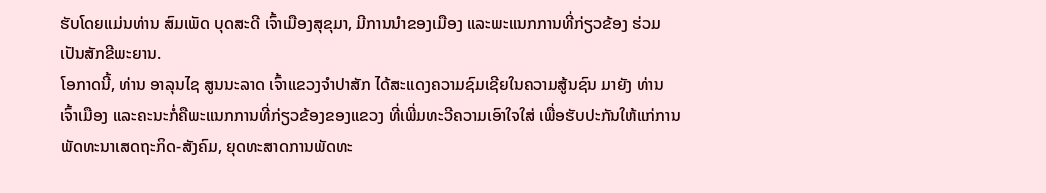ຮັບໂດຍແມ່ນທ່ານ ສົມເພັດ ບຸດສະດີ ເຈົ້າເມືອງສຸຂຸມາ, ມີການນຳຂອງເມືອງ ແລະພະແນກການທີ່ກ່ຽວຂ້ອງ ຮ່ວມເປັນສັກຂີພະຍານ.
ໂອກາດນີ້, ທ່ານ ອາລຸນໄຊ ສູນນະລາດ ເຈົ້າແຂວງຈຳປາສັກ ໄດ້ສະແດງຄວາມຊົມເຊີຍໃນຄວາມສູ້ນຊົນ ມາຍັງ ທ່ານເຈົ້າເມືອງ ແລະຄະນະກໍ່ຄືພະແນກການທີ່ກ່ຽວຂ້ອງຂອງແຂວງ ທີ່ເພີ່ມທະວີຄວາມເອົາໃຈໃສ່ ເພື່ອຮັບປະກັນໃຫ້ແກ່ການພັດທະນາເສດຖະກິດ-ສັງຄົມ, ຍຸດທະສາດການພັດທະ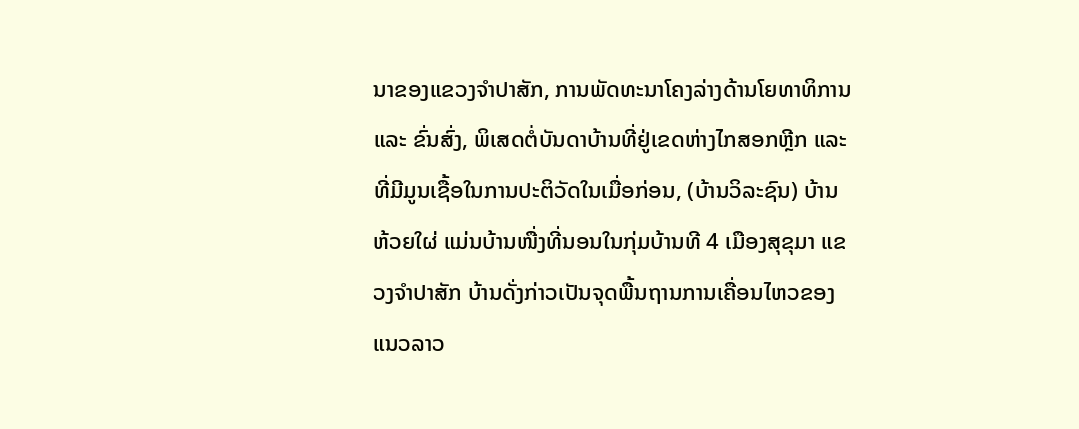ນາຂອງແຂວງຈຳປາສັກ, ການພັດທະນາໂຄງລ່າງດ້ານໂຍທາທິການ ແລະ ຂົ່ນສົ່ງ, ພິເສດຕໍ່ບັນດາບ້ານທີ່ຢູ່ເຂດຫ່າງໄກສອກຫຼີກ ແລະ ທີ່ມີມູນເຊື້ອໃນການປະຕິວັດໃນເມື່ອກ່ອນ, (ບ້ານວິລະຊົນ) ບ້ານຫ້ວຍໃຜ່ ແມ່ນບ້ານໜື່ງທີ່ນອນໃນກຸ່ມບ້ານທີ 4 ເມືອງສຸຂຸມາ ແຂວງຈຳປາສັກ ບ້ານດັ່ງກ່າວເປັນຈຸດພື້ນຖານການເຄື່ອນໄຫວຂອງແນວລາວ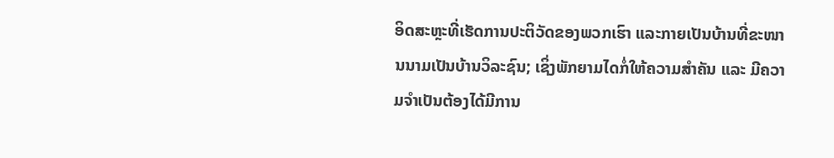ອິດສະຫຼະທີ່ເຮັດການປະຕິວັດຂອງພວກເຮົາ ແລະກາຍເປັນບ້ານທີ່ຂະໜານນາມເປັນບ້ານວິລະຊົນ; ເຊິ່ງພັກຍາມໄດກໍ່ໃຫ້ຄວາມສຳຄັນ ແລະ ມີຄວາມຈຳເປັນຕ້ອງໄດ້ມີການ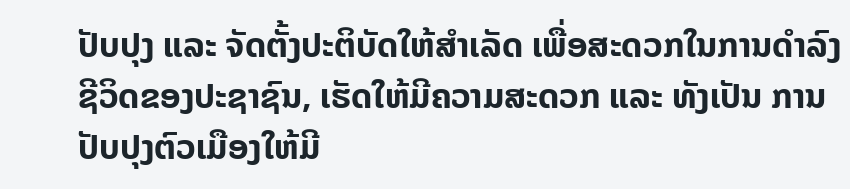ປັບປຸງ ແລະ ຈັດຕັ້ງປະຕິບັດໃຫ້ສຳເລັດ ເພື່ອສະດວກໃນການດຳລົງຊີວິດຂອງປະຊາຊົນ, ເຮັດໃຫ້ມີຄວາມສະດວກ ແລະ ທັງເປັນ ການປັບປຸງຕົວເມືອງໃຫ້ມີ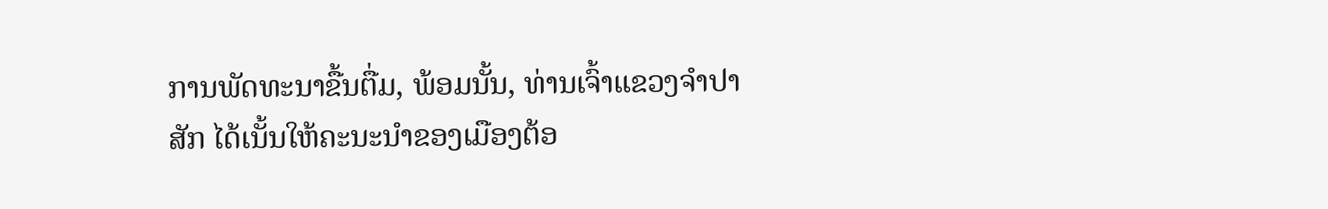ການພັດທະນາຂື້ນຕື່ມ, ພ້ອມນັ້ນ, ທ່ານເຈົ້າແຂວງຈຳປາສັກ ໄດ້ເນັ້ນໃຫ້ຄະນະນຳຂອງເມືອງຕ້ອ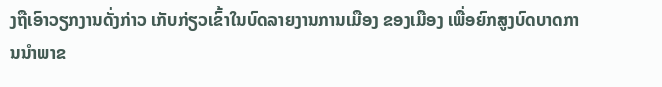ງຖືເອົາວຽກງານດັ່ງກ່າວ ເກັບກ່ຽວເຂົ້າໃນບົດລາຍງານການເມືອງ ຂອງເມືອງ ເພື່ອຍົກສູງບົດບາດການນຳພາຂ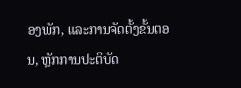ອງພັກ, ແລະການຈັດຕັ້ງຂັ້ນຕອນ, ຫຼັກການປະຕິບັດ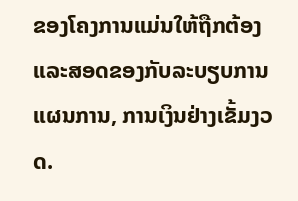ຂອງໂຄງການແມ່ນໃຫ້ຖືກຕ້ອງ ແລະສອດຂອງກັບລະບຽບການ ແຜນການ, ການເງິນຢ່າງເຂັ້ມງວດ.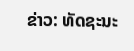ຂ່າວ: ທັດຊະນະ